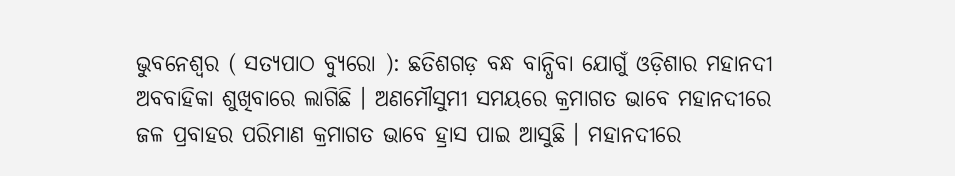ଭୁବନେଶ୍ୱର ( ସତ୍ୟପାଠ ବ୍ୟୁରୋ ): ଛତିଶଗଡ଼ ବନ୍ଧ ବାନ୍ଧିବା ଯୋଗୁଁ ଓଡ଼ିଶାର ମହାନଦୀ ଅବବାହିକା ଶୁଖିବାରେ ଲାଗିଛି । ଅଣମୌସୁମୀ ସମୟରେ କ୍ରମାଗତ ଭାବେ ମହାନଦୀରେ ଜଳ ପ୍ରବାହର ପରିମାଣ କ୍ରମାଗତ ଭାବେ ହ୍ରାସ ପାଇ ଆସୁଛି । ମହାନଦୀରେ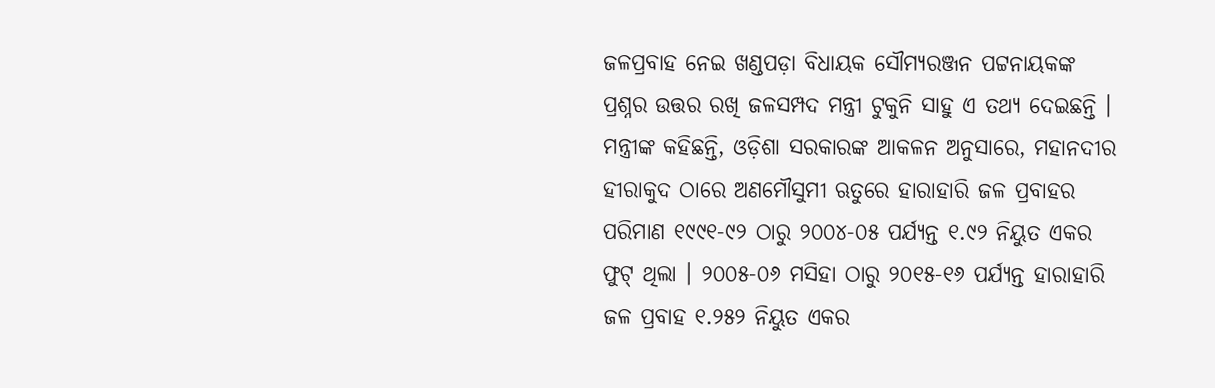ଜଳପ୍ରବାହ ନେଇ ଖଣ୍ଡପଡ଼ା ବିଧାୟକ ସୌମ୍ୟରଞ୍ଜନ ପଟ୍ଟନାୟକଙ୍କ ପ୍ରଶ୍ନର ଉତ୍ତର ରଖି ଜଳସମ୍ପଦ ମନ୍ତ୍ରୀ ଟୁକୁନି ସାହୁ ଏ ତଥ୍ୟ ଦେଇଛନ୍ତି ।
ମନ୍ତ୍ରୀଙ୍କ କହିଛନ୍ତି, ଓଡ଼ିଶା ସରକାରଙ୍କ ଆକଳନ ଅନୁସାରେ, ମହାନଦୀର ହୀରାକୁଦ ଠାରେ ଅଣମୌସୁମୀ ଋତୁରେ ହାରାହାରି ଜଳ ପ୍ରବାହର ପରିମାଣ ୧୯୯୧-୯୨ ଠାରୁ ୨୦୦୪-୦୫ ପର୍ଯ୍ୟନ୍ତ ୧.୯୨ ନିୟୁତ ଏକର ଫୁଟ୍ ଥିଲା । ୨୦୦୫-୦୬ ମସିହା ଠାରୁ ୨୦୧୫-୧୬ ପର୍ଯ୍ୟନ୍ତ ହାରାହାରି ଜଳ ପ୍ରବାହ ୧.୨୫୨ ନିୟୁତ ଏକର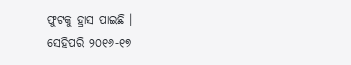ଫୁଟକୁ ହ୍ରାସ ପାଇଛି ।
ସେହିପରି ୨୦୧୬-୧୭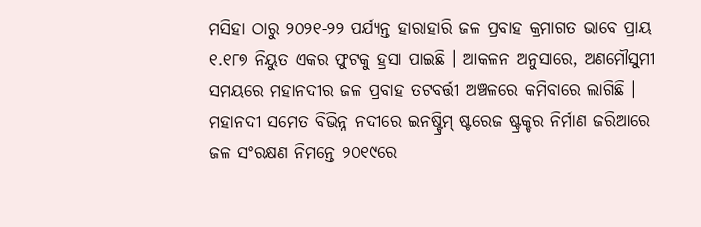ମସିହା ଠାରୁ ୨୦୨୧-୨୨ ପର୍ଯ୍ୟନ୍ତ ହାରାହାରି ଜଳ ପ୍ରବାହ କ୍ରମାଗତ ଭାବେ ପ୍ରାୟ ୧.୧୮୭ ନିୟୁତ ଏକର ଫୁଟକୁ ହ୍ରସା ପାଇଛି । ଆକଳନ ଅନୁସାରେ, ଅଣମୌସୁମୀ ସମୟରେ ମହାନଦୀର ଜଳ ପ୍ରବାହ ତଟବର୍ତ୍ତୀ ଅଞ୍ଚଳରେ କମିବାରେ ଲାଗିଛି । ମହାନଦୀ ସମେତ ବିଭିନ୍ନ ନଦୀରେ ଇନଷ୍ଟ୍ରିମ୍ ଷ୍ଟରେଜ ଷ୍ଟ୍ରକ୍ଚର ନିର୍ମାଣ ଜରିଆରେ ଜଳ ସଂରକ୍ଷଣ ନିମନ୍ତେ ୨୦୧୯ରେ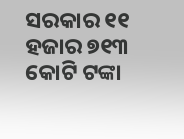ସରକାର ୧୧ ହଜାର ୭୧୩ କୋଟି ଟଙ୍କା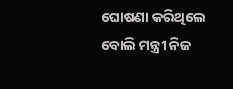ଘୋଷଣା କରିଥିଲେ ବୋଲି ମନ୍ତ୍ରୀ ନିଜ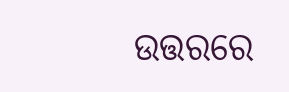ଉତ୍ତରରେ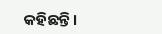କହିଛନ୍ତି।